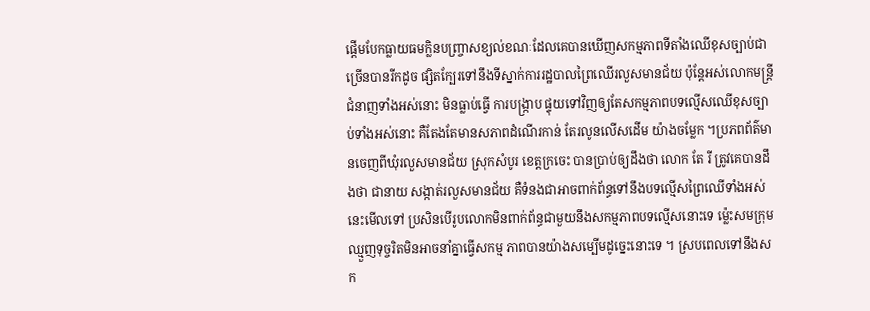ផ្តើមបែកធ្លាយធមក្លិនបញ្ច្រាសខ្យល់ខណៈដែលគេបានឃើញសកម្មភាពទីតាំងឈើខុសច្បាប់ជាច្រើនបានរីកដូច ផ្សិតក្បែរទៅនឹងទីស្នាក់ការរដ្ឋបាលព្រៃឈើរលួសមានជ័យ ប៉ុន្តែអស់លោកមន្ត្រីជំនាញទាំងអស់នោះ មិនធ្លាប់ធ្វើ ការបង្ក្រាប ផ្ទុយទៅវិញឲ្យតែសកម្មភាពបទល្មើសឈើខុសច្បាប់ទាំងអស់នោះ គឺតែងតែមានសភាពដំណើរកាន់ តែរលូនលើសដើម យ៉ាងចម្លែក ។ប្រភពព័ត៌មានចេញពីឃុំរលួសមានជ័យ ស្រុកសំបូរ ខេត្តក្រចេះ បានប្រាប់ឲ្យដឹងថា លោក តែ រី ត្រូវគេបានដឹងថា ជានាយ សង្កាត់រលួសមានជ័យ គឺទំនងជាអាចពាក់ព័ន្ធទៅនឹងបទល្មើសព្រៃឈើទាំងអស់នេះមើលទៅ ប្រសិនបើរូបលោកមិនពាក់ព័ន្ធជាមួយនឹងសកម្មភាពបទល្មើសនោះទេ ម៉្លេះសមក្រុមឈ្មួញទុច្ចរិតមិនអាចនាំគ្នាធ្វើសកម្ម ភាពបានយ៉ាងសម្បើមដូច្នេះនោះទេ ។ ស្របពេលទៅនឹងសក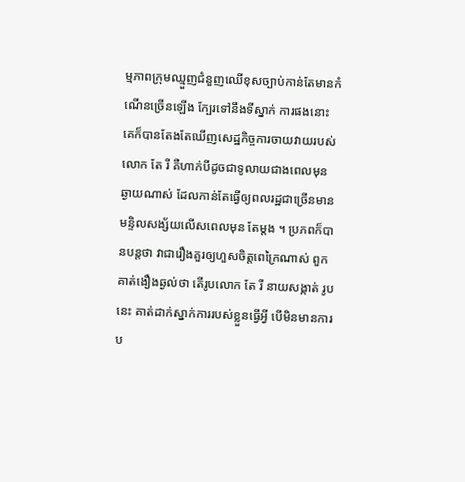ម្មភាពក្រុមឈ្មួញជំនួញឈើខុសច្បាប់កាន់តែមានកំណើនច្រើនឡើង ក្បែរទៅនឹងទីស្នាក់ ការផងនោះ គេក៏បានតែងតែឃើញសេដ្ឋកិច្ចការចាយវាយរបស់លោក តែ រី គឺហាក់បីដូចជាទូលាយជាងពេលមុន ឆ្ងាយណាស់ ដែលកាន់តែធ្វើឲ្យពលរដ្ឋជាច្រើនមានមន្ទិលសង្ស័យលើសពេលមុន តែម្តង ។ ប្រភពក៏បានបន្តថា វាជារឿងគួរឲ្យហួសចិត្តពេក្រៃណាស់ ពួកគាត់ងឿងឆ្ងល់ថា តើរូបលោក តែ រី នាយសង្កាត់ រូបនេះ គាត់ដាក់ស្នាក់ការរបស់ខ្លួនធ្វើអ្វី បើមិនមានការប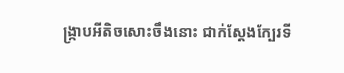ង្ក្រាបអីតិចសោះចឹងនោះ ជាក់ស្តែងក្បែរទី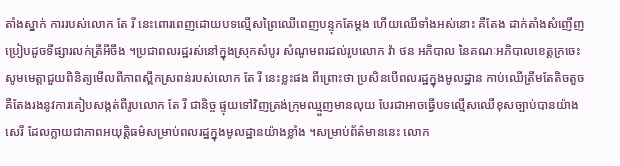តាំងស្នាក់ ការរបស់លោក តែ រី នេះពោរពេញដោយបទល្មើសព្រៃឈើពេញបន្ទុកតែម្តង ហើយឈើទាំងអស់នោះ គឺតែង ដាក់តាំងសំញើញប្រៀបដូចទីផ្សារលក់ត្រីអីចឹង ។ប្រជាពលរដ្ឋរស់នៅក្នុងស្រុកសំបូរ សំណូមពរដល់រូបលោក វ៉ា ថន អភិបាល នៃគណៈអភិបាលខេត្តក្រចេះ សូមមេត្តាជួយពិនិត្យមើលពីភាពស្ពឹកស្រពន់របស់លោក តែ រី នេះខ្លះផង ពីព្រោះថា ប្រសិនបើពលរដ្ឋក្នុងមូលដ្ឋាន កាប់ឈើត្រឹមតែតិចតួច គឺតែងរងនូវការគៀបសង្កត់ពីរូបលោក តែ រី ជានិច្ច ផ្ទុយទៅវិញត្រង់ក្រុមឈ្មួញមានលុយ បែរជាអាចធ្វើបទល្មើសឈើខុសច្បាប់បានយ៉ាងសេរី ដែលក្លាយជាភាពអយុត្តិធម៌សម្រាប់ពលរដ្ឋក្នុងមូលដ្ឋានយ៉ាងខ្លាំង ។សម្រាប់ព័ត៌មាននេះ លោក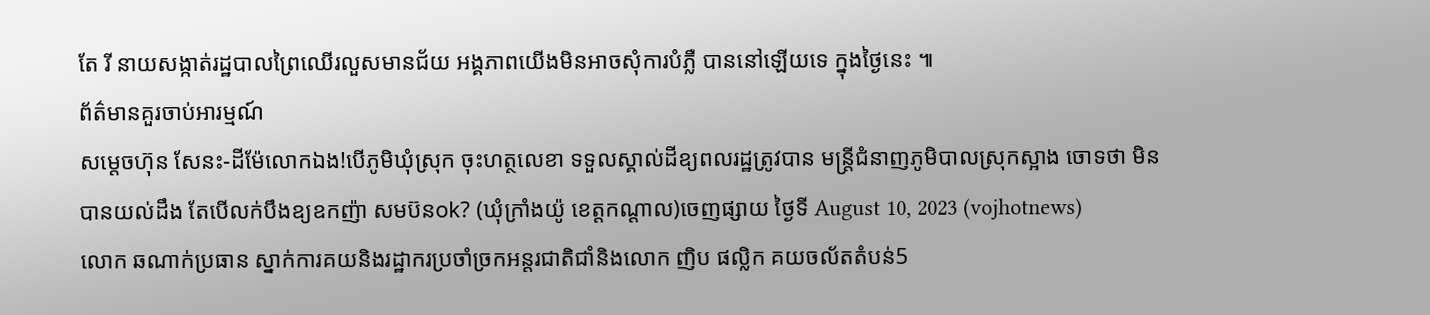តែ រី នាយសង្កាត់រដ្ឋបាលព្រៃឈើរលួសមានជ័យ អង្គភាពយើងមិនអាចសុំការបំភ្លឺ បាននៅឡើយទេ ក្នុងថ្ងៃនេះ ៕
ព័ត៌មានគួរចាប់អារម្មណ៍
សម្តេចហ៊ុន សែនះ-ដីម៉ែលោកឯង!បើភូមិឃុំស្រុក ចុះហត្ថលេខា ទទួលស្គាល់ដីឧ្យពលរដ្ឋត្រូវបាន មន្រ្តីជំនាញភូមិបាលស្រុកស្អាង ចោទថា មិនបានយល់ដឹង តែបើលក់បឹងឧ្យឧកញ៉ា សមប៊នok? (ឃុំក្រាំងយ៉ូ ខេត្តកណ្តាល)ចេញផ្សាយ ថ្ងៃទី August 10, 2023 (vojhotnews)
លោក ឆណាក់ប្រធាន ស្នាក់ការគយនិងរដ្ឋាករប្រចាំច្រកអន្តរជាតិជាំនិងលោក ញិប ផល្លិក គយចល័តតំបន់5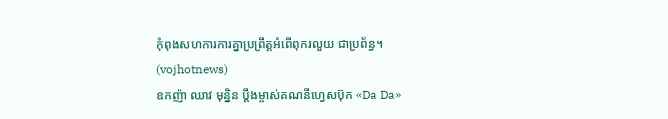កុំពុងសហការការគ្នាប្រព្រឹត្តអំពើពុករលួយ ជាប្រព័ន្ធ។ (vojhotnews)
ឧកញ៉ា ឈាវ មុន្និន ប្តឹងម្ចាស់គណនីហ្វេសប៊ុក «Da Da»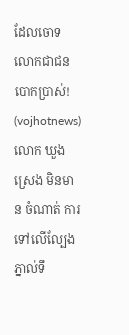ដែលចោទលោកជាជនបោកប្រាស់! (vojhotnews)
លោក ឃួង ស្រេង មិនមាន ចំណាត់ ការទៅលើល្បែងភ្នាល់ទឹ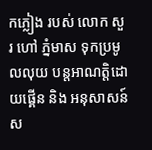កភ្លៀង របស់ លោក សួរ ហៅ ភ្នំមាស ទុកប្រមូលលុយ បន្តអាណត្តិដោយផ្គេីន និង អនុសាសន៍ ស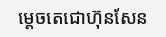ម្តេចតេជោហ៊ុនសែន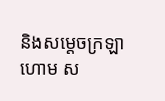និងសម្តេចក្រឡាហោម ស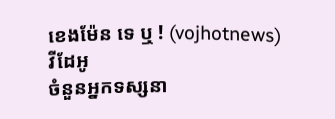ខេងម៉ែន ទេ ឬ ! (vojhotnews)
វីដែអូ
ចំនួនអ្នកទស្សនា